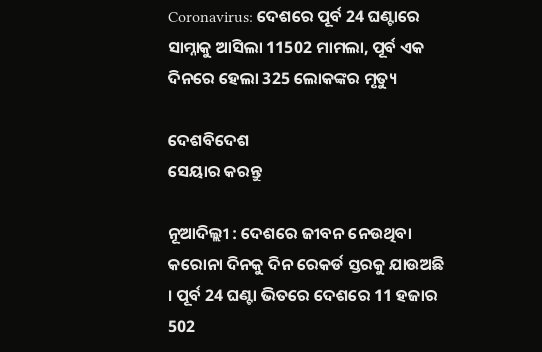Coronavirus: ଦେଶରେ ପୂର୍ବ 24 ଘଣ୍ଟାରେ ସାମ୍ନାକୁ ଆସିଲା 11502 ମାମଲା, ପୂର୍ବ ଏକ ଦିନରେ ହେଲା 325 ଲୋକଙ୍କର ମୃତ୍ୟୁ

ଦେଶବିଦେଶ
ସେୟାର କରନ୍ତୁ

ନୂଆଦିଲ୍ଲୀ : ଦେଶରେ ଜୀବନ ନେଉଥିବା କରୋନା ଦିନକୁ ଦିନ ରେକର୍ଡ ସ୍ତରକୁ ଯାଉଅଛି । ପୂର୍ବ 24 ଘଣ୍ଟା ଭିତରେ ଦେଶରେ 11 ହଜାର 502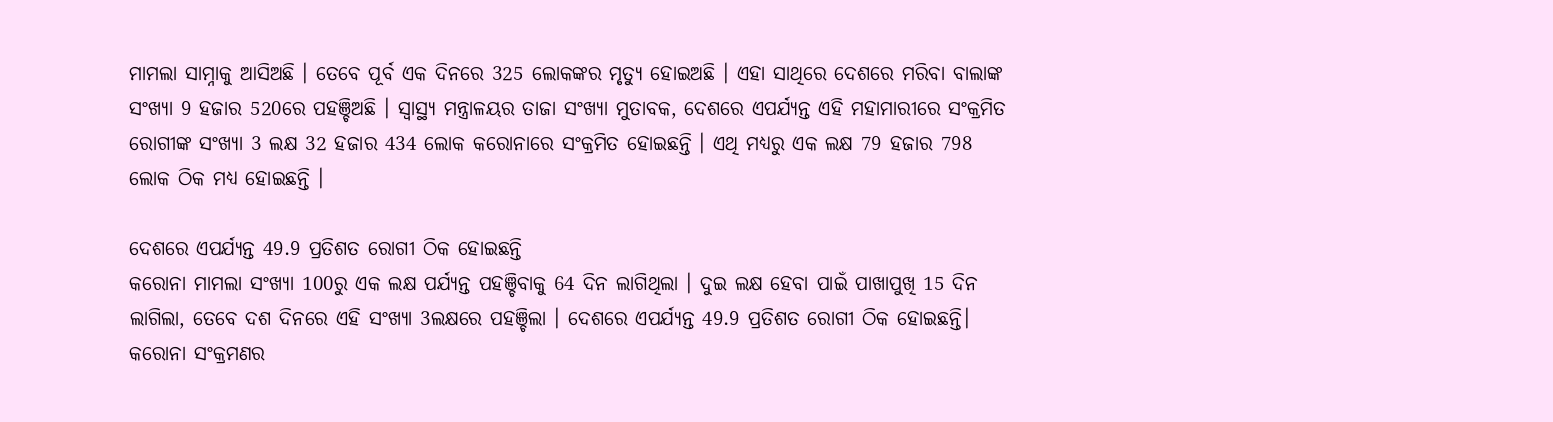ମାମଲା ସାମ୍ନାକୁ ଆସିଅଛି । ତେବେ ପୂର୍ବ ଏକ ଦିନରେ 325 ଲୋକଙ୍କର ମୃତ୍ୟୁ ହୋଇଅଛି । ଏହା ସାଥିରେ ଦେଶରେ ମରିବା ବାଲାଙ୍କ ସଂଖ୍ୟା 9 ହଜାର 520ରେ ପହଞ୍ଚିଅଛି । ସ୍ୱାସ୍ଥ୍ୟ ମନ୍ତ୍ରାଳୟର ତାଜା ସଂଖ୍ୟା ମୁତାବକ, ଦେଶରେ ଏପର୍ଯ୍ୟନ୍ତ ଏହି ମହାମାରୀରେ ସଂକ୍ରମିତ ରୋଗୀଙ୍କ ସଂଖ୍ୟା 3 ଲକ୍ଷ 32 ହଜାର 434 ଲୋକ କରୋନାରେ ସଂକ୍ରମିତ ହୋଇଛନ୍ତି । ଏଥି ମଧ୍ୟରୁ ଏକ ଲକ୍ଷ 79 ହଜାର 798 ଲୋକ ଠିକ ମଧ୍ୟ ହୋଇଛନ୍ତି ।

ଦେଶରେ ଏପର୍ଯ୍ୟନ୍ତ 49.9 ପ୍ରତିଶତ ରୋଗୀ ଠିକ ହୋଇଛନ୍ତି
କରୋନା ମାମଲା ସଂଖ୍ୟା 100ରୁ ଏକ ଲକ୍ଷ ପର୍ଯ୍ୟନ୍ତ ପହଞ୍ଚିବାକୁ 64 ଦିନ ଲାଗିଥିଲା । ଦୁଇ ଲକ୍ଷ ହେବା ପାଇଁ ପାଖାପୁଖି 15 ଦିନ ଲାଗିଲା, ତେବେ ଦଶ ଦିନରେ ଏହି ସଂଖ୍ୟା 3ଲକ୍ଷରେ ପହଞ୍ଚିଲା । ଦେଶରେ ଏପର୍ଯ୍ୟନ୍ତ 49.9 ପ୍ରତିଶତ ରୋଗୀ ଠିକ ହୋଇଛନ୍ତି। କରୋନା ସଂକ୍ରମଣର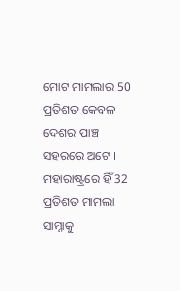ମୋଟ ମାମଲାର 50 ପ୍ରତିଶତ କେବଳ ଦେଶର ପାଞ୍ଚ ସହରରେ ଅଟେ । ମହାରାଷ୍ଟ୍ରରେ ହିଁ 32 ପ୍ରତିଶତ ମାମଲା ସାମ୍ନାକୁ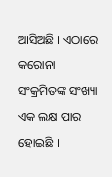ଆସିଅଛି । ଏଠାରେ କରୋନା ସଂକ୍ରମିତଙ୍କ ସଂଖ୍ୟା ଏକ ଲକ୍ଷ ପାର ହୋଇଛି ।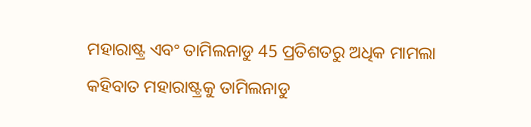ମହାରାଷ୍ଟ୍ର ଏବଂ ତାମିଲନାଡୁ 45 ପ୍ରତିଶତରୁ ଅଧିକ ମାମଲା
କହିବାତ ମହାରାଷ୍ଟ୍ରକୁ ତାମିଲନାଡୁ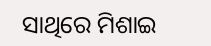ସାଥିରେ ମିଶାଇ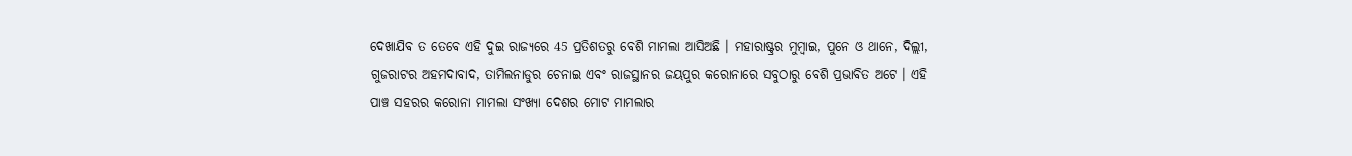ଦେଖାଯିବ ତ ତେବେ ଏହି ଦୁଇ ରାଜ୍ୟରେ 45 ପ୍ରତିଶତରୁ ବେଶି ମାମଲା ଆସିଅଛି । ମହାରାଷ୍ଟ୍ରର ମୁମ୍ବାଇ, ପୁନେ ଓ ଥାନେ, ଦିଲ୍ଲୀ, ଗୁଜରାଟର ଅହମଦାବାଦ, ତାମିଲନାଡୁର ଚେନାଇ ଏବଂ ରାଜସ୍ଥାନର ଜୟପୁର କରୋନାରେ ସବୁଠାରୁ ବେଶି ପ୍ରଭାବିତ ଅଟେ । ଏହି ପାଞ୍ଚ ସହରର କରୋନା ମାମଲା ସଂଖ୍ୟା ଦେଶର ମୋଟ ମାମଲାର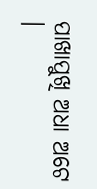ପାଖାପୁଖି ଅଧା ଅଟେ ।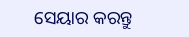ସେୟାର କରନ୍ତୁ